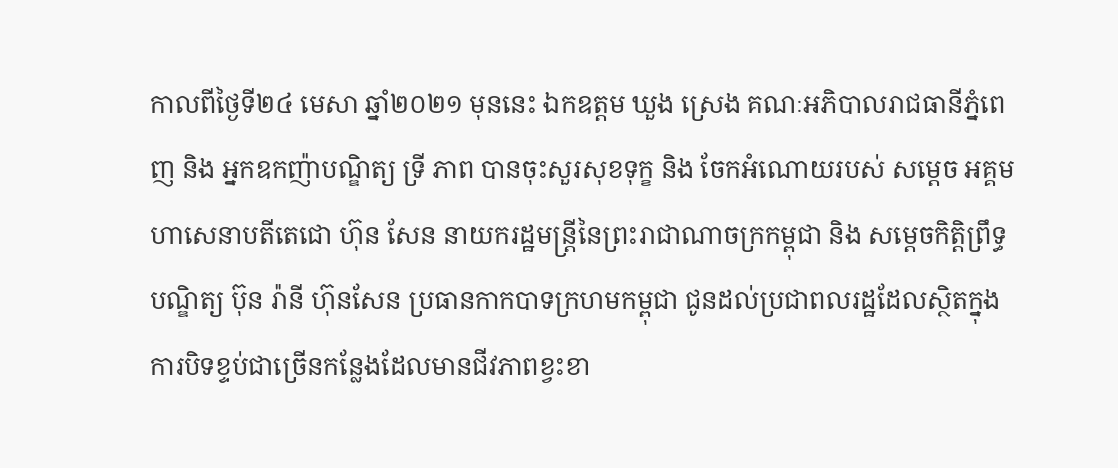កាលពីថ្ងៃទី២៤ មេសា ឆ្នាំ២០២១ មុននេះ ឯកឧត្តម ឃួង ស្រេង គណៈអភិបាលរាជធានីភ្នំពេញ និង អ្នកឧកញ៉ាបណ្ឌិត្យ ទ្រី ភាព បានចុះសួរសុខទុក្ខ និង ចែកអំណោយរបស់ សម្ដេច អគ្គមហាសេនាបតីតេជោ ហ៊ុន សែន នាយករដ្ឋមន្ត្រីនៃព្រះរាជាណាចក្រកម្ពុជា និង សម្ដេចកិត្តិព្រឹទ្ធបណ្ឌិត្យ ប៊ុន រ៉ានី ហ៊ុនសែន ប្រធានកាកបាទក្រហមកម្ពុជា ជូនដល់ប្រជាពលរដ្ឋដែលស្ថិតក្នុងការបិទខ្ទប់ជាច្រើនកន្លែងដែលមានជីវភាពខ្វះខា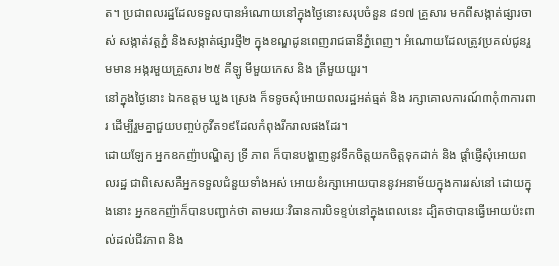ត។ ប្រជាពលរដ្ឋដែលទទួលបានអំណោយនៅក្នុងថ្ងៃនោះសរុបចំនួន ៨១៧ គ្រួសារ មកពីសង្កាត់ផ្សារចាស់ សង្កាត់វត្តភ្នំ និងសង្កាត់ផ្សារថ្មី២ ក្នុងខណ្ឌដូនពេញរាជធានីភ្នំពេញ។ អំណោយដែលត្រូវប្រគល់ជូនរួមមាន អង្ករមួយគ្រួសារ ២៥ គីឡូ មីមួយកេស និង ត្រីមួយយួរ។
នៅក្នុងថ្ងៃនោះ ឯកឧត្តម ឃួង ស្រេង ក៏ទទូចសុំអោយពលរដ្ឋអត់ធ្មត់ និង រក្សាគោលការណ៍៣កុំ៣ការពារ ដើម្បីរួមគ្នាជួយបញ្ចប់កូវីត១៩ដែលកំពុងរីករាលផងដែរ។
ដោយឡែក អ្នកឧកញ៉ាបណ្ឌិត្យ ទ្រី ភាព ក៏បានបង្ហាញនូវទឹកចិត្តយកចិត្តទុកដាក់ និង ផ្ដាំផ្ញើសុំអោយពលរដ្ឋ ជាពិសេសគឺអ្នកទទួលជំនួយទាំងអស់ អោយខំរក្សាអោយបាននូវអនាម័យក្នុងការរស់នៅ ដោយក្នុងនោះ អ្នកឧកញ៉ាក៏បានបញ្ជាក់ថា តាមរយៈវិធានការបិទខ្ទប់នៅក្នុងពេលនេះ ដ្បិតថាបានធ្វើអោយប៉ះពាល់ដល់ជីវភាព និង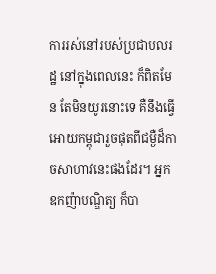ការរស់នៅរបស់ប្រជាបលរដ្ឋ នៅក្នុងពេលនេះ ក៏ពិតមែន តែមិនយូរនោះទេ គឺនឹងធ្វើអោយកម្ពុជារួចផុតពីជម្ងឺដ៏កាចសាហាវនេះផងដែរ។ អ្នកឧកញ៉ាបណ្ឌិត្យ ក៏បា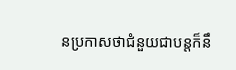នប្រកាសថាជំនួយជាបន្តក៏នឹ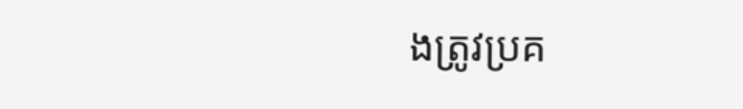ងត្រូវប្រគ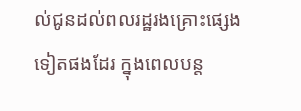ល់ជូនដល់ពលរដ្ឋរងគ្រោះផ្សេងទៀតផងដែរ ក្នុងពេលបន្ត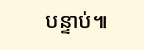បន្ទាប់៕